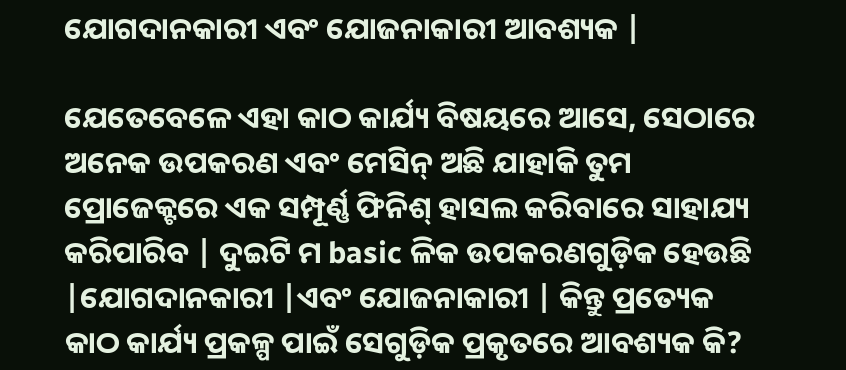ଯୋଗଦାନକାରୀ ଏବଂ ଯୋଜନାକାରୀ ଆବଶ୍ୟକ |

ଯେତେବେଳେ ଏହା କାଠ କାର୍ଯ୍ୟ ବିଷୟରେ ଆସେ, ସେଠାରେ ଅନେକ ଉପକରଣ ଏବଂ ମେସିନ୍ ଅଛି ଯାହାକି ତୁମ ପ୍ରୋଜେକ୍ଟରେ ଏକ ସମ୍ପୂର୍ଣ୍ଣ ଫିନିଶ୍ ହାସଲ କରିବାରେ ସାହାଯ୍ୟ କରିପାରିବ | ଦୁଇଟି ମ basic ଳିକ ଉପକରଣଗୁଡ଼ିକ ହେଉଛି |ଯୋଗଦାନକାରୀ |ଏବଂ ଯୋଜନାକାରୀ | କିନ୍ତୁ ପ୍ରତ୍ୟେକ କାଠ କାର୍ଯ୍ୟ ପ୍ରକଳ୍ପ ପାଇଁ ସେଗୁଡ଼ିକ ପ୍ରକୃତରେ ଆବଶ୍ୟକ କି?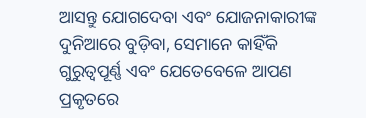ଆସନ୍ତୁ ଯୋଗଦେବା ଏବଂ ଯୋଜନାକାରୀଙ୍କ ଦୁନିଆରେ ବୁଡ଼ିବା, ସେମାନେ କାହିଁକି ଗୁରୁତ୍ୱପୂର୍ଣ୍ଣ ଏବଂ ଯେତେବେଳେ ଆପଣ ପ୍ରକୃତରେ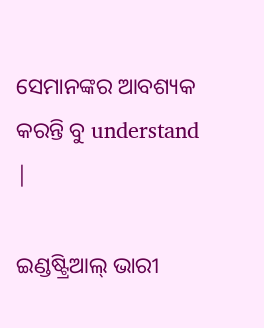ସେମାନଙ୍କର ଆବଶ୍ୟକ କରନ୍ତି ବୁ understand |

ଇଣ୍ଡଷ୍ଟ୍ରିଆଲ୍ ଭାରୀ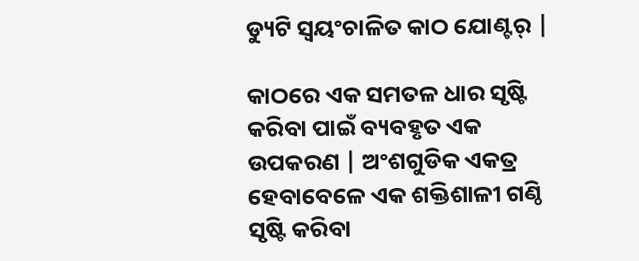ଡ୍ୟୁଟି ସ୍ୱୟଂଚାଳିତ କାଠ ଯୋଣ୍ଟର୍ |

କାଠରେ ଏକ ସମତଳ ଧାର ସୃଷ୍ଟି କରିବା ପାଇଁ ବ୍ୟବହୃତ ଏକ ଉପକରଣ | ଅଂଶଗୁଡିକ ଏକତ୍ର ହେବାବେଳେ ଏକ ଶକ୍ତିଶାଳୀ ଗଣ୍ଠି ସୃଷ୍ଟି କରିବା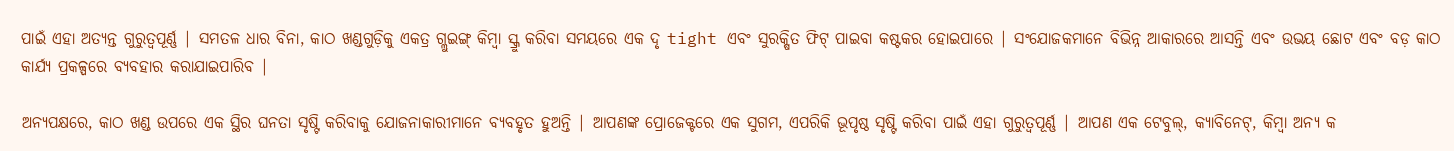ପାଇଁ ଏହା ଅତ୍ୟନ୍ତ ଗୁରୁତ୍ୱପୂର୍ଣ୍ଣ | ସମତଳ ଧାର ବିନା, କାଠ ଖଣ୍ଡଗୁଡ଼ିକୁ ଏକତ୍ର ଗ୍ଲୁଇଙ୍ଗ୍ କିମ୍ବା ସ୍କ୍ରୁ କରିବା ସମୟରେ ଏକ ଦୃ tight ଏବଂ ସୁରକ୍ଷିତ ଫିଟ୍ ପାଇବା କଷ୍ଟକର ହୋଇପାରେ | ସଂଯୋଜକମାନେ ବିଭିନ୍ନ ଆକାରରେ ଆସନ୍ତି ଏବଂ ଉଭୟ ଛୋଟ ଏବଂ ବଡ଼ କାଠ କାର୍ଯ୍ୟ ପ୍ରକଳ୍ପରେ ବ୍ୟବହାର କରାଯାଇପାରିବ |

ଅନ୍ୟପକ୍ଷରେ, କାଠ ଖଣ୍ଡ ଉପରେ ଏକ ସ୍ଥିର ଘନତା ସୃଷ୍ଟି କରିବାକୁ ଯୋଜନାକାରୀମାନେ ବ୍ୟବହୃତ ହୁଅନ୍ତି | ଆପଣଙ୍କ ପ୍ରୋଜେକ୍ଟରେ ଏକ ସୁଗମ, ଏପରିକି ଭୂପୃଷ୍ଠ ସୃଷ୍ଟି କରିବା ପାଇଁ ଏହା ଗୁରୁତ୍ୱପୂର୍ଣ୍ଣ | ଆପଣ ଏକ ଟେବୁଲ୍, କ୍ୟାବିନେଟ୍, କିମ୍ବା ଅନ୍ୟ କ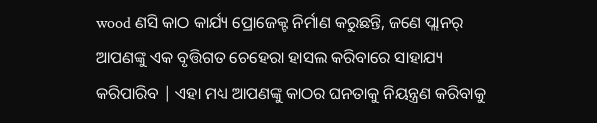wood ଣସି କାଠ କାର୍ଯ୍ୟ ପ୍ରୋଜେକ୍ଟ ନିର୍ମାଣ କରୁଛନ୍ତି, ଜଣେ ପ୍ଲାନର୍ ଆପଣଙ୍କୁ ଏକ ବୃତ୍ତିଗତ ଚେହେରା ହାସଲ କରିବାରେ ସାହାଯ୍ୟ କରିପାରିବ | ଏହା ମଧ୍ୟ ଆପଣଙ୍କୁ କାଠର ଘନତାକୁ ନିୟନ୍ତ୍ରଣ କରିବାକୁ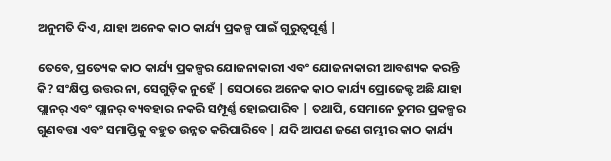ଅନୁମତି ଦିଏ, ଯାହା ଅନେକ କାଠ କାର୍ଯ୍ୟ ପ୍ରକଳ୍ପ ପାଇଁ ଗୁରୁତ୍ୱପୂର୍ଣ୍ଣ |

ତେବେ, ପ୍ରତ୍ୟେକ କାଠ କାର୍ଯ୍ୟ ପ୍ରକଳ୍ପର ଯୋଜନାକାରୀ ଏବଂ ଯୋଜନାକାରୀ ଆବଶ୍ୟକ କରନ୍ତି କି? ସଂକ୍ଷିପ୍ତ ଉତ୍ତର ନା, ସେଗୁଡ଼ିକ ନୁହେଁ | ସେଠାରେ ଅନେକ କାଠ କାର୍ଯ୍ୟ ପ୍ରୋଜେକ୍ଟ ଅଛି ଯାହା ପ୍ଲାନର୍ ଏବଂ ପ୍ଲାନର୍ ବ୍ୟବହାର ନକରି ସମ୍ପୂର୍ଣ୍ଣ ହୋଇପାରିବ | ତଥାପି, ସେମାନେ ତୁମର ପ୍ରକଳ୍ପର ଗୁଣବତ୍ତା ଏବଂ ସମାପ୍ତିକୁ ବହୁତ ଉନ୍ନତ କରିପାରିବେ | ଯଦି ଆପଣ ଜଣେ ଗମ୍ଭୀର କାଠ କାର୍ଯ୍ୟ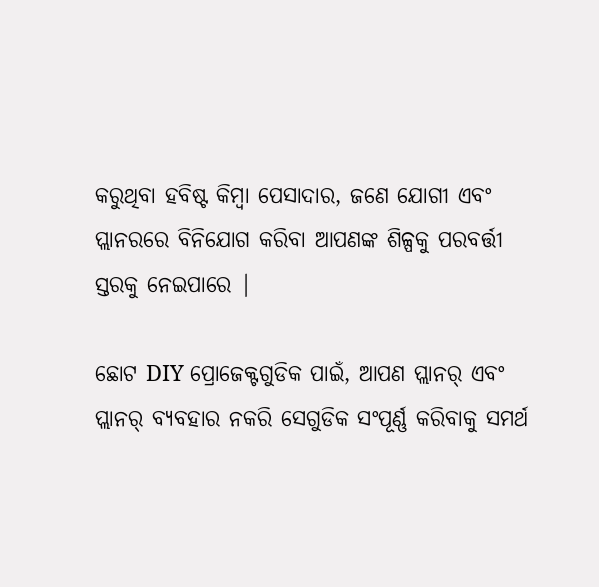କରୁଥିବା ହବିଷ୍ଟ କିମ୍ବା ପେସାଦାର, ଜଣେ ଯୋଗୀ ଏବଂ ପ୍ଲାନରରେ ବିନିଯୋଗ କରିବା ଆପଣଙ୍କ ଶିଳ୍ପକୁ ପରବର୍ତ୍ତୀ ସ୍ତରକୁ ନେଇପାରେ |

ଛୋଟ DIY ପ୍ରୋଜେକ୍ଟଗୁଡିକ ପାଇଁ, ଆପଣ ପ୍ଲାନର୍ ଏବଂ ପ୍ଲାନର୍ ବ୍ୟବହାର ନକରି ସେଗୁଡିକ ସଂପୂର୍ଣ୍ଣ କରିବାକୁ ସମର୍ଥ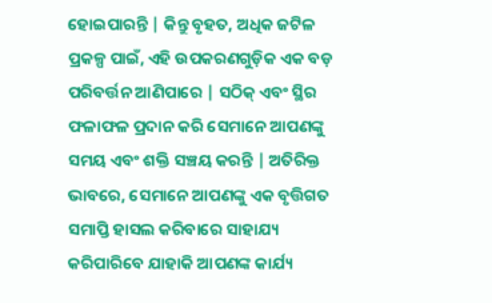ହୋଇପାରନ୍ତି | କିନ୍ତୁ ବୃହତ, ଅଧିକ ଜଟିଳ ପ୍ରକଳ୍ପ ପାଇଁ, ଏହି ଉପକରଣଗୁଡ଼ିକ ଏକ ବଡ଼ ପରିବର୍ତ୍ତନ ଆଣିପାରେ | ସଠିକ୍ ଏବଂ ସ୍ଥିର ଫଳାଫଳ ପ୍ରଦାନ କରି ସେମାନେ ଆପଣଙ୍କୁ ସମୟ ଏବଂ ଶକ୍ତି ସଞ୍ଚୟ କରନ୍ତି | ଅତିରିକ୍ତ ଭାବରେ, ସେମାନେ ଆପଣଙ୍କୁ ଏକ ବୃତ୍ତିଗତ ସମାପ୍ତି ହାସଲ କରିବାରେ ସାହାଯ୍ୟ କରିପାରିବେ ଯାହାକି ଆପଣଙ୍କ କାର୍ଯ୍ୟ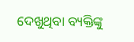ଦେଖୁଥିବା ବ୍ୟକ୍ତିଙ୍କୁ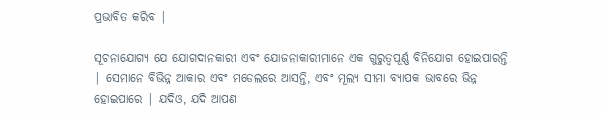ପ୍ରଭାବିତ କରିବ |

ସୂଚନାଯୋଗ୍ୟ ଯେ ଯୋଗଦାନକାରୀ ଏବଂ ଯୋଜନାକାରୀମାନେ ଏକ ଗୁରୁତ୍ୱପୂର୍ଣ୍ଣ ବିନିଯୋଗ ହୋଇପାରନ୍ତି | ସେମାନେ ବିଭିନ୍ନ ଆକାର ଏବଂ ମଡେଲରେ ଆସନ୍ତି, ଏବଂ ମୂଲ୍ୟ ସୀମା ବ୍ୟାପକ ଭାବରେ ଭିନ୍ନ ହୋଇପାରେ | ଯଦିଓ, ଯଦି ଆପଣ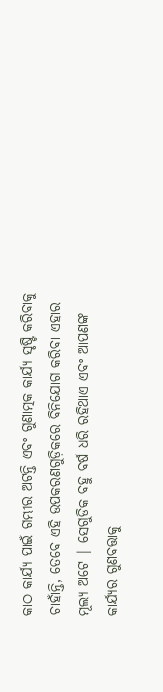କାଠ କାର୍ଯ୍ୟ ପାଇଁ ଗମ୍ଭୀର ଅଟନ୍ତି ଏବଂ ଗୁଣାତ୍ମକ କାର୍ଯ୍ୟ ସୃଷ୍ଟି କରିବାକୁ ଚାହାଁନ୍ତି, ତେବେ ଏହି ଉପକରଣଗୁଡ଼ିକରେ ବିନିଯୋଗ କରିବା ଏହାର ମୂଲ୍ୟ ଅଟେ | ସେଗୁଡିକ ବହୁ ବର୍ଷ ଧରି ରହିଥାଏ ଏବଂ ଆପଣଙ୍କ କାର୍ଯ୍ୟର ଗୁଣବତ୍ତାକୁ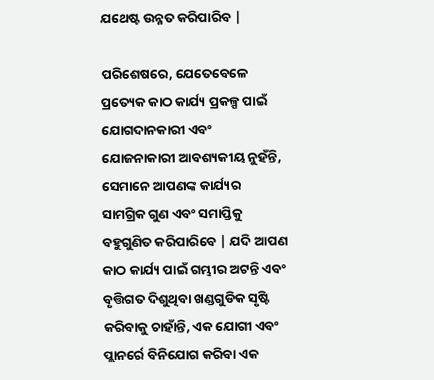ଯଥେଷ୍ଟ ଉନ୍ନତ କରିପାରିବ |

ପରିଶେଷରେ, ଯେତେବେଳେ ପ୍ରତ୍ୟେକ କାଠ କାର୍ଯ୍ୟ ପ୍ରକଳ୍ପ ପାଇଁ ଯୋଗଦାନକାରୀ ଏବଂ ଯୋଜନାକାରୀ ଆବଶ୍ୟକୀୟ ନୁହଁନ୍ତି, ସେମାନେ ଆପଣଙ୍କ କାର୍ଯ୍ୟର ସାମଗ୍ରିକ ଗୁଣ ଏବଂ ସମାପ୍ତିକୁ ବହୁଗୁଣିତ କରିପାରିବେ | ଯଦି ଆପଣ କାଠ କାର୍ଯ୍ୟ ପାଇଁ ଗମ୍ଭୀର ଅଟନ୍ତି ଏବଂ ବୃତ୍ତିଗତ ଦିଶୁଥିବା ଖଣ୍ଡଗୁଡିକ ସୃଷ୍ଟି କରିବାକୁ ଚାହାଁନ୍ତି, ଏକ ଯୋଗୀ ଏବଂ ପ୍ଲାନର୍ରେ ବିନିଯୋଗ କରିବା ଏକ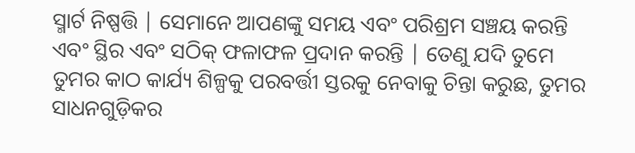ସ୍ମାର୍ଟ ନିଷ୍ପତ୍ତି | ସେମାନେ ଆପଣଙ୍କୁ ସମୟ ଏବଂ ପରିଶ୍ରମ ସଞ୍ଚୟ କରନ୍ତି ଏବଂ ସ୍ଥିର ଏବଂ ସଠିକ୍ ଫଳାଫଳ ପ୍ରଦାନ କରନ୍ତି | ତେଣୁ ଯଦି ତୁମେ ତୁମର କାଠ କାର୍ଯ୍ୟ ଶିଳ୍ପକୁ ପରବର୍ତ୍ତୀ ସ୍ତରକୁ ନେବାକୁ ଚିନ୍ତା କରୁଛ, ତୁମର ସାଧନଗୁଡ଼ିକର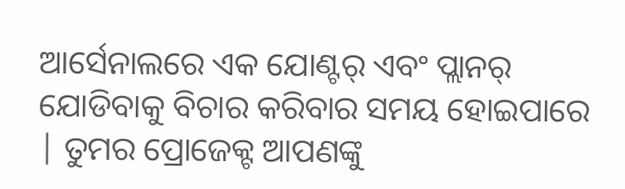ଆର୍ସେନାଲରେ ଏକ ଯୋଣ୍ଟର୍ ଏବଂ ପ୍ଲାନର୍ ଯୋଡିବାକୁ ବିଚାର କରିବାର ସମୟ ହୋଇପାରେ | ତୁମର ପ୍ରୋଜେକ୍ଟ ଆପଣଙ୍କୁ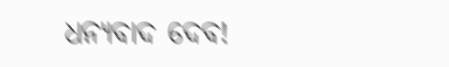ଧନ୍ୟବାଦ ଦେବ!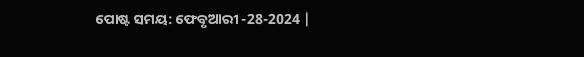ପୋଷ୍ଟ ସମୟ: ଫେବୃଆରୀ -28-2024 |